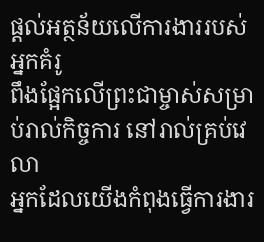ផ្ដល់អត្ថន័យលើការងាររបស់អ្នកគំរូ
ពឹងផ្អែកលើព្រះជាម្ចាស់សម្រាប់រាល់កិច្ចការ នៅរាល់គ្រប់វេលា
អ្នកដែលយើងកំពុងធ្វើការងារ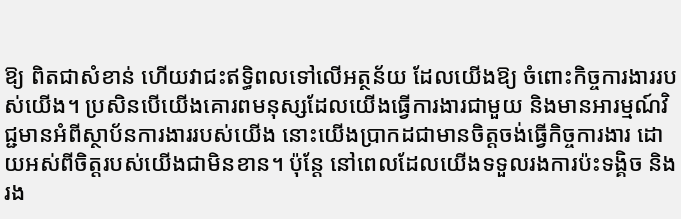ឱ្យ ពិតជាសំខាន់ ហើយវាជះឥទ្ធិពលទៅលើអត្ថន័យ ដែលយើងឱ្យ ចំពោះកិច្ចការងាររបស់យើង។ ប្រសិនបើយើងគោរពមនុស្សដែលយើងធ្វើការងារជាមួយ និងមានអារម្មណ៍វិជ្ជមានអំពីស្ថាប័នការងាររបស់យើង នោះយើងប្រាកដជាមានចិត្ដចង់ធ្វើកិច្ចការងារ ដោយអស់ពីចិត្ដរបស់យើងជាមិនខាន។ ប៉ុន្តែ នៅពេលដែលយើងទទួលរងការប៉ះទង្គិច និងរង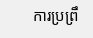ការប្រព្រឹ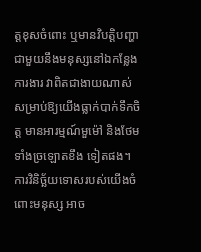ត្ដខុសចំពោះ ឬមានវិបត្តិបញ្ហាជាមួយនឹងមនុស្សនៅឯកន្លែងការងារ វាពិតជាងាយណាស់ សម្រាប់ឱ្យយើងធ្លាក់បាក់ទឹកចិត្ដ មានអារម្មណ៍មួម៉ៅ និងថែមទាំងច្រឡោតខឹង ទៀតផង។ ការវិនិច្ឆ័យទោសរបស់យើងចំពោះមនុស្ស អាច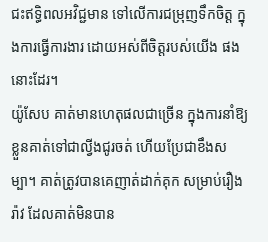ជះឥទ្ធិពលអវិជ្ជមាន ទៅលើការជម្រុញទឹកចិត្ដ ក្នុងការធ្វើការងារ ដោយអស់ពីចិត្ដរបស់យើង ផងនោះដែរ។
យ៉ូសែប គាត់មានហេតុផលជាច្រើន ក្នុងការនាំឱ្យខ្លួនគាត់ទៅជាល្វីងជូរចត់ ហើយប្រែជាខឹងសម្បា។ គាត់ត្រូវបានគេញាត់ដាក់គុក សម្រាប់រឿងរ៉ាវ ដែលគាត់មិនបាន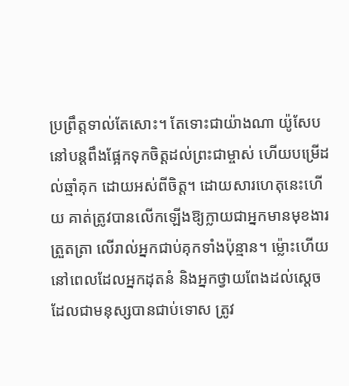ប្រព្រឹត្តទាល់តែសោះ។ តែទោះជាយ៉ាងណា យ៉ូសែប នៅបន្តពឹងផ្អែកទុកចិត្ដដល់ព្រះជាម្ចាស់ ហើយបម្រើដល់ឆ្មាំគុក ដោយអស់ពីចិត្ដ។ ដោយសារហេតុនេះហើយ គាត់ត្រូវបានលើកឡើងឱ្យក្លាយជាអ្នកមានមុខងារត្រួតត្រា លើរាល់អ្នកជាប់គុកទាំងប៉ុន្មាន។ ម្ល៉ោះហើយ នៅពេលដែលអ្នកដុតនំ និងអ្នកថ្វាយពែងដល់ស្ដេច ដែលជាមនុស្សបានជាប់ទោស ត្រូវ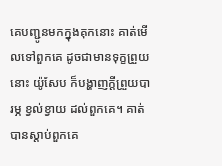គេបញ្ជូនមកក្នុងគុកនោះ គាត់មើលទៅពួកគេ ដូចជាមានទុក្ខព្រួយ នោះ យ៉ូសែប ក៏បង្ហាញក្ដីព្រួយបារម្ភ ខ្វល់ខ្វាយ ដល់ពួកគេ។ គាត់បានស្ដាប់ពួកគេ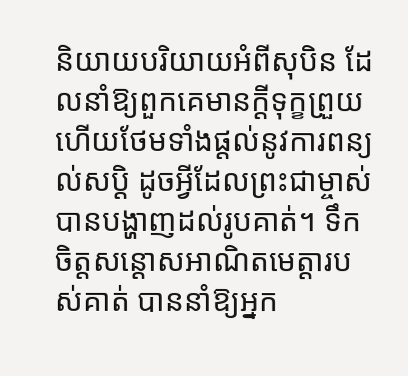និយាយបរិយាយអំពីសុបិន ដែលនាំឱ្យពួកគេមានក្ដីទុក្ខព្រួយ ហើយថែមទាំងផ្ដល់នូវការពន្យល់សប្តិ ដូចអ្វីដែលព្រះជាម្ចាស់បានបង្ហាញដល់រូបគាត់។ ទឹកចិត្តសន្ដោសអាណិតមេត្តារបស់គាត់ បាននាំឱ្យអ្នក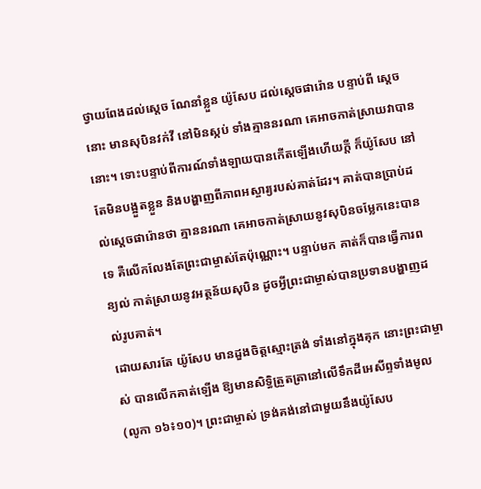ថ្វាយពែងដល់ស្ដេច ណែនាំខ្លួន យ៉ូសែប ដល់ស្ដេចផារ៉ោន បន្ទាប់ពី ស្ដេចនោះ មានសុបិនវក់វី នៅមិនស្កប់ ទាំងគ្មាននរណា គេអាចកាត់ស្រាយវាបាននោះ។ ទោះបន្ទាប់ពីការណ៍ទាំងឡាយបានកើតឡើងហើយក្ដី ក៏យ៉ូសែប នៅតែមិនបង្អួតខ្លួន និងបង្ហាញពីភាពអស្ចារ្យរបស់គាត់ដែរ។ គាត់បានប្រាប់ដល់ស្ដេចផារ៉ោនថា គ្មាននរណា គេអាចកាត់ស្រាយនូវសុបិនចម្លែកនេះបានទេ គឺលើកលែងតែព្រះជាម្ចាស់តែប៉ុណ្ណោះ។ បន្ទាប់មក គាត់ក៏បានធ្វើការពន្យល់ កាត់ស្រាយនូវអត្ថន័យសុបិន ដូចអ្វីព្រះជាម្ចាស់បានប្រទានបង្ហាញដល់រូបគាត់។
ដោយសារតែ យ៉ូសែប មានដួងចិត្ដស្មោះត្រង់ ទាំងនៅក្នុងគុក នោះព្រះជាម្ចាស់ បានលើកគាត់ឡើង ឱ្យមានសិទ្ធិត្រួតត្រានៅលើទឹកដីអេសីព្ទទាំងមូល (លូកា ១៦៖១០)។ ព្រះជាម្ចាស់ ទ្រង់គង់នៅជាមួយនឹងយ៉ូសែប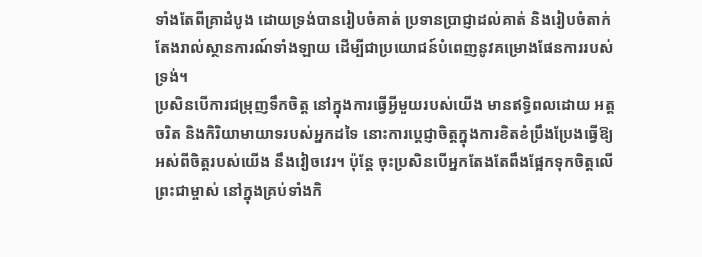ទាំងតែពីគ្រាដំបូង ដោយទ្រង់បានរៀបចំគាត់ ប្រទានប្រាជ្ញាដល់គាត់ និងរៀបចំតាក់តែងរាល់ស្ថានការណ៍ទាំងឡាយ ដើម្បីជាប្រយោជន៍បំពេញនូវគម្រោងផែនការរបស់ទ្រង់។
ប្រសិនបើការជម្រុញទឹកចិត្ដ នៅក្នុងការធ្វើអ្វីមួយរបស់យើង មានឥទ្ធិពលដោយ អត្តចរិត និងកិរិយាមាយាទរបស់អ្នកដទៃ នោះការប្ដេជ្ញាចិត្តក្នុងការខិតខំប្រឹងប្រែងធ្វើឱ្យអស់ពីចិត្ដរបស់យើង នឹងវៀចវេរ។ ប៉ុន្តែ ចុះប្រសិនបើអ្នកតែងតែពឹងផ្អែកទុកចិត្ដលើព្រះជាម្ចាស់ នៅក្នុងគ្រប់ទាំងកិ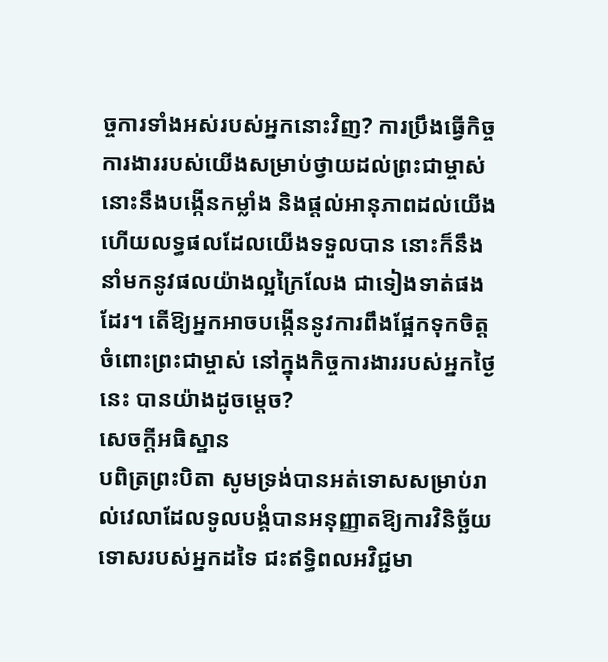ច្ចការទាំងអស់របស់អ្នកនោះវិញ? ការប្រឹងធ្វើកិច្ចការងាររបស់យើងសម្រាប់ថ្វាយដល់ព្រះជាម្ចាស់ នោះនឹងបង្កើនកម្លាំង និងផ្ដល់អានុភាពដល់យើង ហើយលទ្ធផលដែលយើងទទួលបាន នោះក៏នឹងនាំមកនូវផលយ៉ាងល្អក្រៃលែង ជាទៀងទាត់ផងដែរ។ តើឱ្យអ្នកអាចបង្កើននូវការពឹងផ្អែកទុកចិត្ដចំពោះព្រះជាម្ចាស់ នៅក្នុងកិច្ចការងាររបស់អ្នកថ្ងៃនេះ បានយ៉ាងដូចម្ដេច?
សេចក្ដីអធិស្ឋាន
បពិត្រព្រះបិតា សូមទ្រង់បានអត់ទោសសម្រាប់រាល់វេលាដែលទូលបង្គំបានអនុញ្ញាតឱ្យការវិនិច្ឆ័យទោសរបស់អ្នកដទៃ ជះឥទ្ធិពលអវិជ្ជមា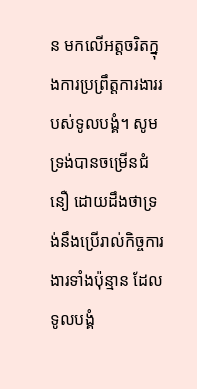ន មកលើអត្តចរិតក្នុងការប្រព្រឹត្ដការងាររបស់ទូលបង្គំ។ សូមទ្រង់បានចម្រើនជំនឿ ដោយដឹងថាទ្រង់នឹងប្រើរាល់កិច្ចការងារទាំងប៉ុន្មាន ដែលទូលបង្គំ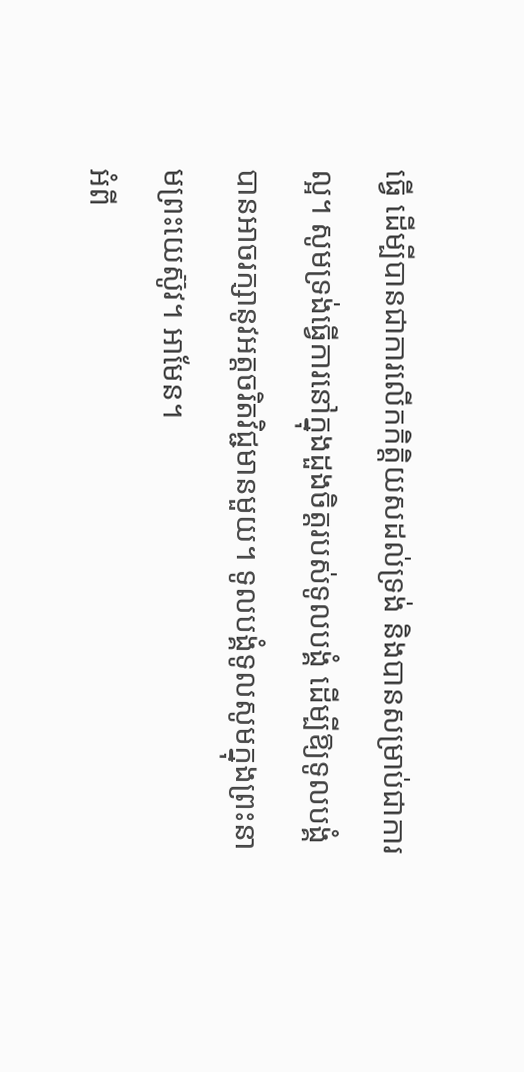ធ្វើ ដើម្បីបានជាការលើកកិត្តិយសដល់ទ្រង់ និងបានសម្រាប់ជាការល្អ។ សូមទ្រង់ធ្វើការនៅក្នុងដួងចិត្ដរបស់ទូលបង្គំ ដើម្បីឱ្យទូលបង្គំបានអាចរក្សានូវអត្តចរិតវិជ្ជមានមួយ។ ទូលបង្គំទូលសូមក្នុងព្រះនាមព្រះយេស៊ូវ។ អាមែន។
អំពី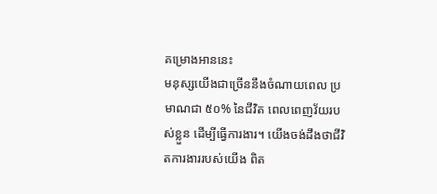គម្រោងអាននេះ
មនុស្សយើងជាច្រើននឹងចំណាយពេល ប្រមាណជា ៥០% នៃជីវិត ពេលពេញវ័យរបស់ខ្លួន ដើម្បីធ្វើការងារ។ យើងចង់ដឹងថាជីវិតការងាររបស់យើង ពិត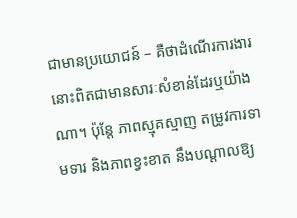ជាមានប្រយោជន៍ – គឺថាដំណើរការងារនោះពិតជាមានសារៈសំខាន់ដែរឬយ៉ាងណា។ ប៉ុន្តែ ភាពស្មុគស្មាញ តម្រូវការទាមទារ និងភាពខ្វះខាត នឹងបណ្ដាលឱ្យ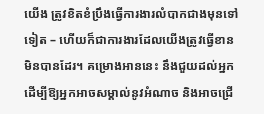យើង ត្រូវខិតខំប្រឹងធ្វើការងារលំបាកជាងមុនទៅទៀត – ហើយក៏ជាការងារដែលយើងត្រូវធ្វើខានមិនបានដែរ។ គម្រោងអាននេះ នឹងជួយដល់អ្នក ដើម្បីឱ្យអ្នកអាចសម្គាល់នូវអំណាច និងអាចជ្រើ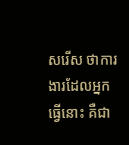សរើស ថាការងារដែលអ្នកធ្វើនោះ គឺជា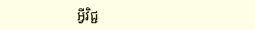អ្វីវិជ្ជ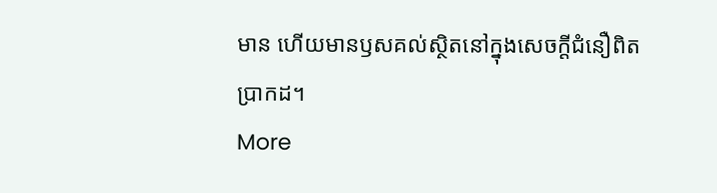មាន ហើយមានឫសគល់ស្ថិតនៅក្នុងសេចក្ដីជំនឿពិតប្រាកដ។
More